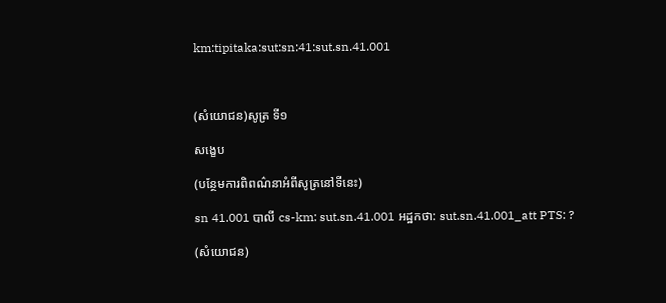km:tipitaka:sut:sn:41:sut.sn.41.001



(សំយោជន)សូត្រ ទី១

សង្ខេប

(បន្ថែមការពិពណ៌នាអំពីសូត្រនៅទីនេះ)

sn 41.001 បាលី cs-km: sut.sn.41.001 អដ្ឋកថា: sut.sn.41.001_att PTS: ?

(សំយោជន)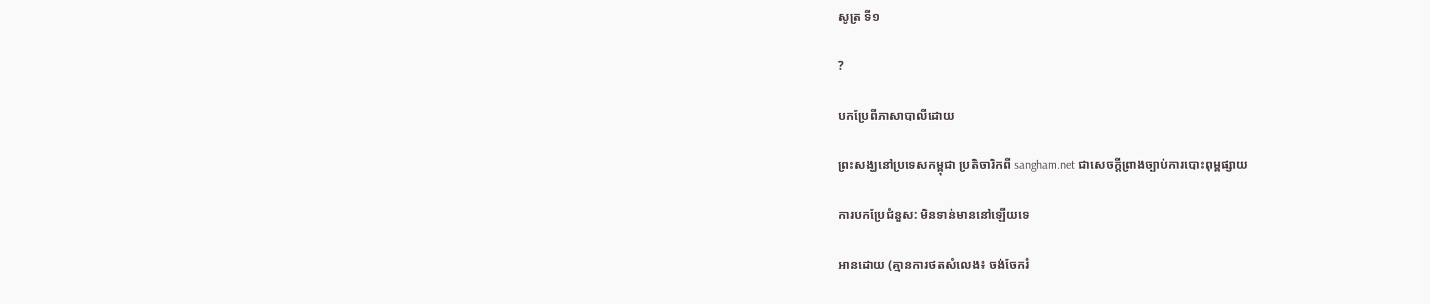សូត្រ ទី១

?

បកប្រែពីភាសាបាលីដោយ

ព្រះសង្ឃនៅប្រទេសកម្ពុជា ប្រតិចារិកពី sangham.net ជាសេចក្តីព្រាងច្បាប់ការបោះពុម្ពផ្សាយ

ការបកប្រែជំនួស: មិនទាន់មាននៅឡើយទេ

អានដោយ (គ្មានការថតសំលេង៖ ចង់ចែករំ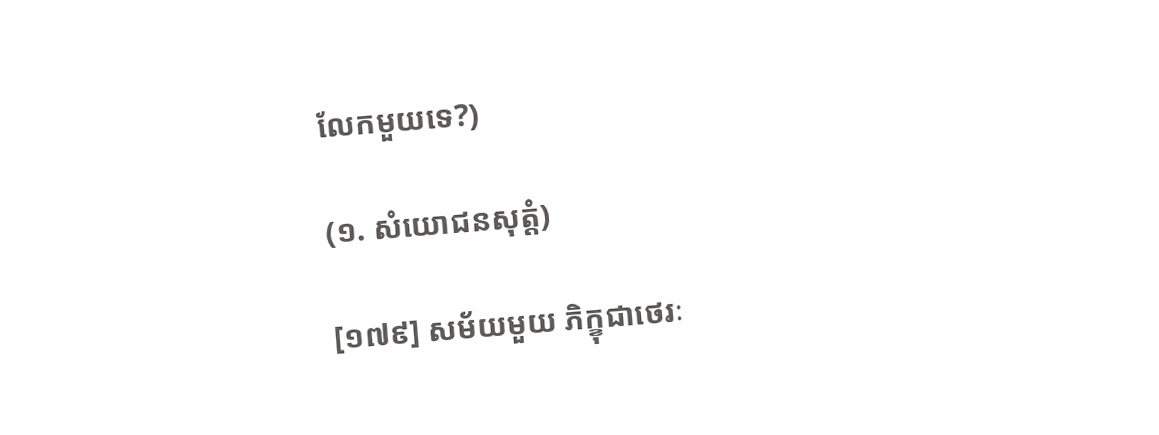លែកមួយទេ?)

(១. សំយោជនសុត្តំ)

[១៧៩] សម័យមួយ ភិក្ខុជាថេរៈ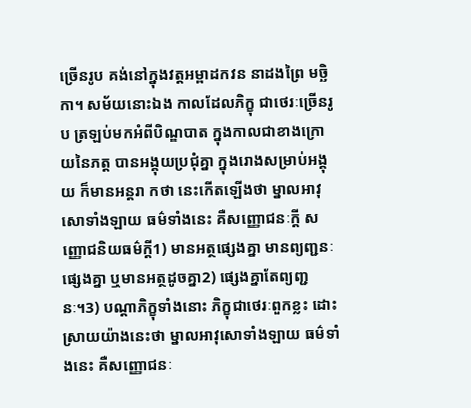ច្រើនរូប គង់នៅក្នុងវត្តអម្ពាដកវន នាដងព្រៃ មច្ឆិកា។ សម័យនោះឯង កាលដែលភិក្ខុ ជាថេរៈច្រើនរូប ត្រឡប់មកអំពីបិណ្ឌបាត ក្នុងកាលជាខាងក្រោយនៃភត្ត បានអង្គុយប្រជុំគ្នា ក្នុងរោងសម្រាប់អង្គុយ ក៏មានអន្តរា កថា នេះកើតឡើងថា ម្នាលអាវុសោទាំងឡាយ ធម៌ទាំងនេះ គឺសញ្ញោជនៈក្តី សញ្ញោជនិយធម៌ក្តី1) មានអត្ថផ្សេងគ្នា មានព្យញ្ជនៈផ្សេងគ្នា ឬមានអត្ថដូចគ្នា2) ផ្សេងគ្នាតែព្យញ្ជនៈ។3) បណ្តាភិក្ខុទាំងនោះ ភិក្ខុជាថេរៈពួកខ្លះ ដោះស្រាយយ៉ាងនេះថា ម្នាលអាវុសោទាំងឡាយ ធម៌ទាំងនេះ គឺសញ្ញោជនៈ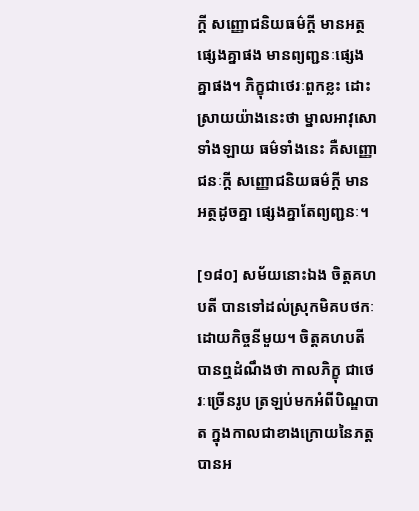ក្តី សញ្ញោជនិយធម៌ក្តី មានអត្ថផ្សេងគ្នាផង មានព្យញ្ជនៈផ្សេងគ្នាផង។ ភិក្ខុជាថេរៈពួកខ្លះ ដោះស្រាយយ៉ាងនេះថា ម្នាលអាវុសោទាំងឡាយ ធម៌ទាំងនេះ គឺសញ្ញោជនៈក្តី សញ្ញោជនិយធម៌ក្តី មានអត្ថដូចគ្នា ផ្សេងគ្នាតែព្យញ្ជនៈ។

[១៨០] សម័យនោះឯង ចិត្តគហបតី បានទៅដល់ស្រុកមិគបថកៈ ដោយកិច្ចនីមួយ។ ចិត្តគហបតី បានឮដំណឹងថា កាលភិក្ខុ ជាថេរៈច្រើនរូប ត្រឡប់មកអំពីបិណ្ឌបាត ក្នុងកាលជាខាងក្រោយនៃភត្ត បានអ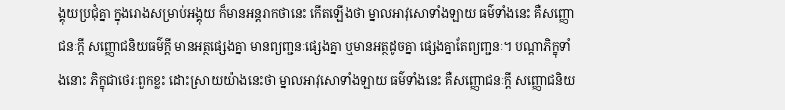ង្គុយប្រជុំគ្នា ក្នុងរោងសម្រាប់អង្គុយ ក៏មានអន្តរាកថានេះ កើតឡើងថា ម្នាលអាវុសោទាំងឡាយ ធម៌ទាំងនេះ គឺសញ្ញោជនៈក្តី សញ្ញោជនិយធម៌ក្តី មានអត្ថផ្សេងគ្នា មានព្យញ្ជនៈផ្សេងគ្នា ឬមានអត្ថដូចគ្នា ផ្សេងគ្នាតែព្យញ្ជនៈ។ បណ្តាភិក្ខុទាំងនោះ ភិក្ខុជាថេរៈពួកខ្លះ ដោះស្រាយយ៉ាងនេះថា ម្នាលអាវុសោទាំងឡាយ ធម៌ទាំងនេះ គឺសញ្ញោជនៈក្តី សញ្ញោជនិយ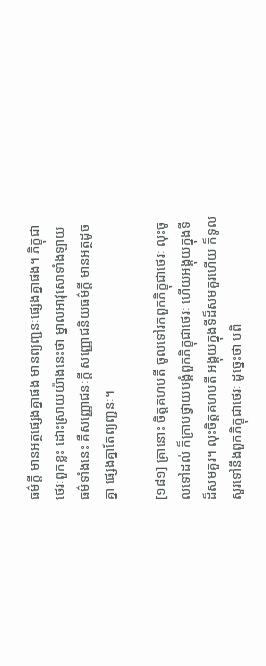ធម៌ក្តី មានអត្ថផ្សេងគ្នាផង មានព្យញ្ជនៈផ្សេងគ្នាផង។ ភិក្ខុជាថេរៈពួកខ្លះ ដោះស្រាយយ៉ាងនេះថា ម្នាលអាវុសោទាំងឡាយ ធម៌ទាំងនេះ គឺសញ្ញោជនៈក្តី សញ្ញោជនិយធម៌ក្តី មានអត្ថដូចគ្នា ផ្សេងគ្នាតែព្យញ្ជនៈ។

[១៨១] គ្រានោះ ចិត្តគហបតី ចូលទៅរកពួកភិក្ខុជាថេរៈ លុះចូលទៅដល់ ក៏ក្រាបថ្វាយបង្គំពួកភិក្ខុជាថេរៈ ហើយអង្គុយក្នុងទីដ៏សមគួរ។ លុះចិត្តគហបតី អង្គុយក្នុងទីដ៏សមគួរហើយ ក៏ទូលសួរទៅនឹងពួកភិក្ខុជាថេរៈ ដូច្នេះថា បពិ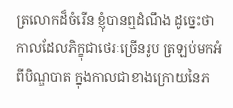ត្រលោកដ៏ចំរើន ខ្ញុំបានឮដំណឹង ដូច្នេះថា កាលដែលភិក្ខុជាថេរៈច្រើនរូប ត្រឡប់មកអំពីបិណ្ឌបាត ក្នុងកាលជាខាងក្រោយនៃភ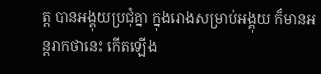ត្ត បានអង្គុយប្រជុំគ្នា ក្នុងរោងសម្រាប់អង្គុយ ក៏មានអន្តរាកថានេះ កើតឡើង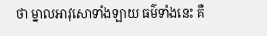ថា ម្នាលអាវុសោទាំងឡាយ ធម៌ទាំងនេះ គឺ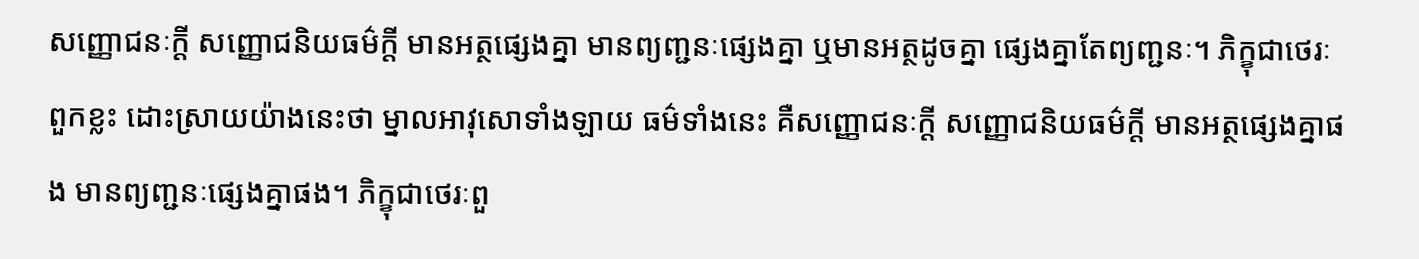សញ្ញោជនៈក្តី សញ្ញោជនិយធម៌ក្តី មានអត្ថផ្សេងគ្នា មានព្យញ្ជនៈផ្សេងគ្នា ឬមានអត្ថដូចគ្នា ផ្សេងគ្នាតែព្យញ្ជនៈ។ ភិក្ខុជាថេរៈពួកខ្លះ ដោះស្រាយយ៉ាងនេះថា ម្នាលអាវុសោទាំងឡាយ ធម៌ទាំងនេះ គឺសញ្ញោជនៈក្តី សញ្ញោជនិយធម៌ក្តី មានអត្ថផ្សេងគ្នាផង មានព្យញ្ជនៈផ្សេងគ្នាផង។ ភិក្ខុជាថេរៈពួ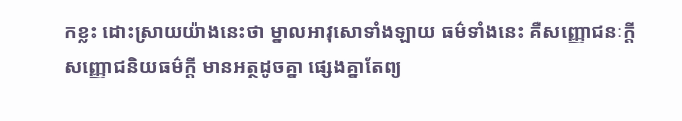កខ្លះ ដោះស្រាយយ៉ាងនេះថា ម្នាលអាវុសោទាំងឡាយ ធម៌ទាំងនេះ គឺសញ្ញោជនៈក្តី សញ្ញោជនិយធម៌ក្តី មានអត្ថដូចគ្នា ផ្សេងគ្នាតែព្យ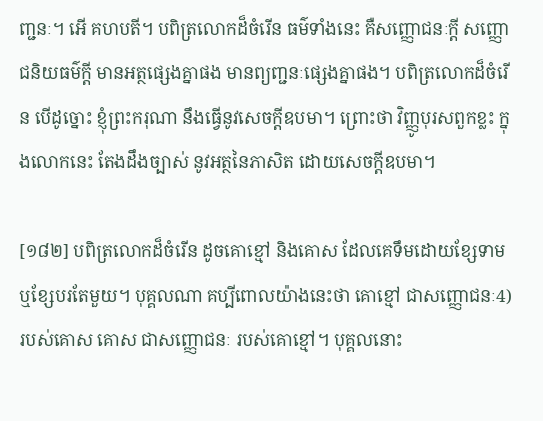ញ្ជនៈ។ អើ គហបតី។ បពិត្រលោកដ៏ចំរើន ធម៌ទាំងនេះ គឺសញ្ញោជនៈក្តី សញ្ញោជនិយធម៌ក្តី មានអត្ថផ្សេងគ្នាផង មានព្យញ្ជនៈផ្សេងគ្នាផង។ បពិត្រលោកដ៏ចំរើន បើដូច្នោះ ខ្ញុំព្រះករុណា នឹងធ្វើនូវសេចក្តីឧបមា។ ព្រោះថា វិញ្ញូបុរសពួកខ្លះ ក្នុងលោកនេះ តែងដឹងច្បាស់ នូវអត្ថនៃភាសិត ដោយសេចក្តីឧបមា។

[១៨២] បពិត្រលោកដ៏ចំរើន ដូចគោខ្មៅ និងគោស ដែលគេទឹមដោយខ្សែទាម ឬខ្សែបរតែមួយ។ បុគ្គលណា គប្បីពោលយ៉ាងនេះថា គោខ្មៅ ជាសញ្ញោជនៈ4) របស់គោស គោស ជាសញ្ញោជនៈ របស់គោខ្មៅ។ បុគ្គលនោះ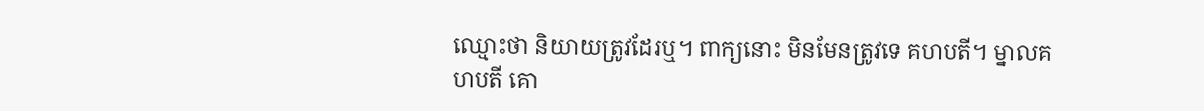ឈ្មោះថា និយាយត្រូវដែរឬ។ ពាក្យនោះ មិនមែនត្រូវទេ គហបតី។ ម្នាលគហបតី គោ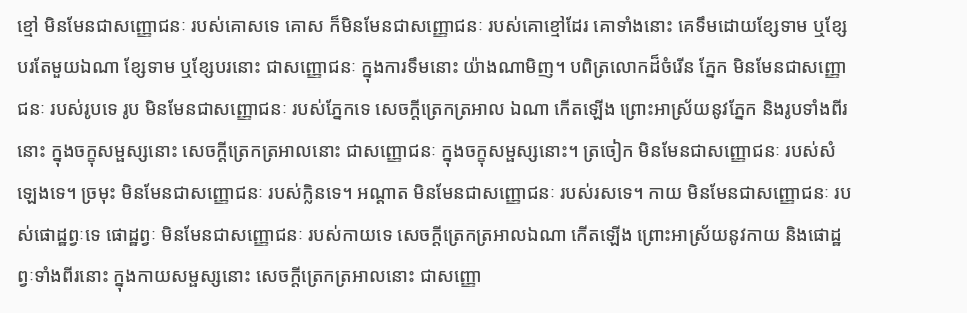ខ្មៅ មិនមែនជាសញ្ញោជនៈ របស់គោសទេ គោស ក៏មិនមែនជាសញ្ញោជនៈ របស់គោខ្មៅដែរ គោទាំងនោះ គេទឹមដោយខ្សែទាម ឬខ្សែបរតែមួយឯណា ខ្សែទាម ឬខ្សែបរនោះ ជាសញ្ញោជនៈ ក្នុងការទឹមនោះ យ៉ាងណាមិញ។ បពិត្រលោកដ៏ចំរើន ភ្នែក មិនមែនជាសញ្ញោជនៈ របស់រូបទេ រូប មិនមែនជាសញ្ញោជនៈ របស់ភ្នែកទេ សេចក្តីត្រេកត្រអាល ឯណា កើតឡើង ព្រោះអាស្រ័យនូវភ្នែក និងរូបទាំងពីរនោះ ក្នុងចក្ខុសម្ផស្សនោះ សេចក្តីត្រេកត្រអាលនោះ ជាសញ្ញោជនៈ ក្នុងចក្ខុសម្ផស្សនោះ។ ត្រចៀក មិនមែនជាសញ្ញោជនៈ របស់សំឡេងទេ។ ច្រមុះ មិនមែនជាសញ្ញោជនៈ របស់ក្លិនទេ។ អណ្តាត មិនមែនជាសញ្ញោជនៈ របស់រសទេ។ កាយ មិនមែនជាសញ្ញោជនៈ របស់ផោដ្ឋព្វៈទេ ផោដ្ឋព្វៈ មិនមែនជាសញ្ញោជនៈ របស់កាយទេ សេចក្តីត្រេកត្រអាលឯណា កើតឡើង ព្រោះអាស្រ័យនូវកាយ និងផោដ្ឋព្វៈទាំងពីរនោះ ក្នុងកាយសម្ផស្សនោះ សេចក្តីត្រេកត្រអាលនោះ ជាសញ្ញោ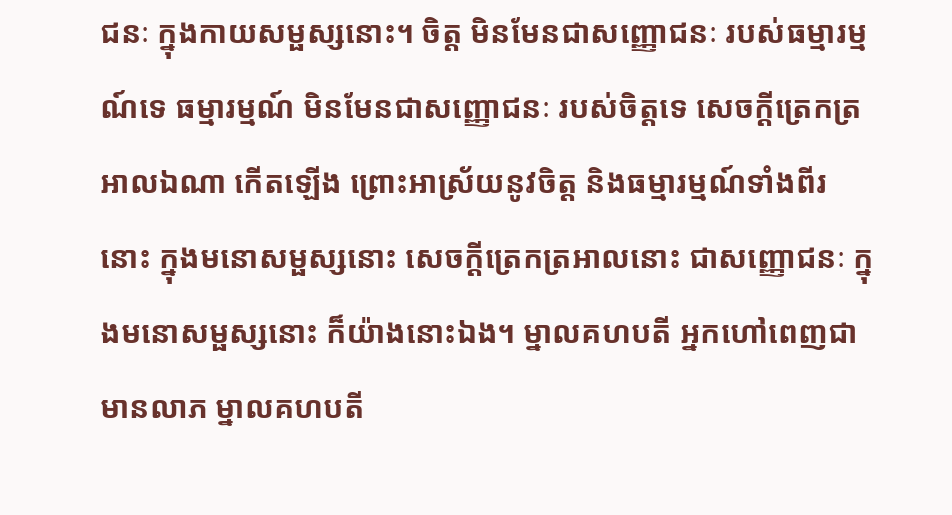ជនៈ ក្នុងកាយសម្ផស្សនោះ។ ចិត្ត មិនមែនជាសញ្ញោជនៈ របស់ធម្មារម្មណ៍ទេ ធម្មារម្មណ៍ មិនមែនជាសញ្ញោជនៈ របស់ចិត្តទេ សេចក្តីត្រេកត្រអាលឯណា កើតឡើង ព្រោះអាស្រ័យនូវចិត្ត និងធម្មារម្មណ៍ទាំងពីរនោះ ក្នុងមនោសម្ផស្សនោះ សេចក្តីត្រេកត្រអាលនោះ ជាសញ្ញោជនៈ ក្នុងមនោសម្ផស្សនោះ ក៏យ៉ាងនោះឯង។ ម្នាលគហបតី អ្នកហៅពេញជាមានលាភ ម្នាលគហបតី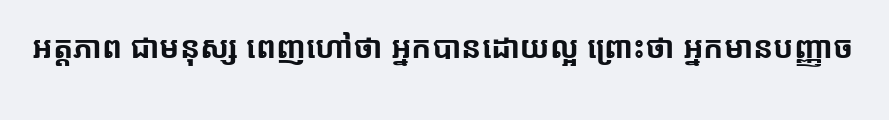អត្តភាព ជាមនុស្ស ពេញហៅថា អ្នកបានដោយល្អ ព្រោះថា អ្នកមានបញ្ញាច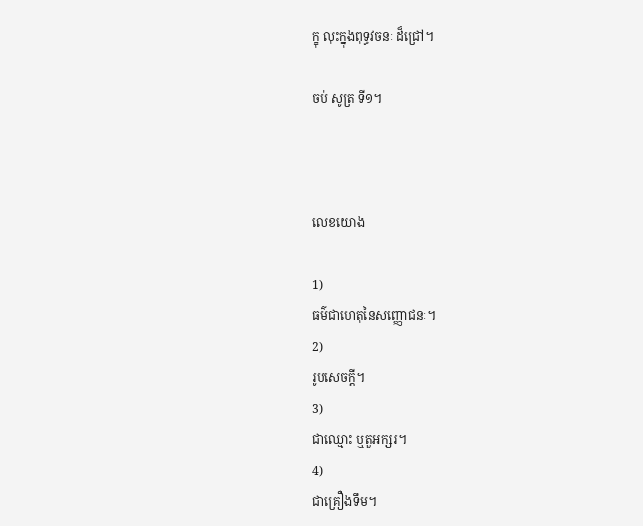ក្ខុ លុះក្នុងពុទ្ធវចនៈ ដ៏ជ្រៅ។

ចប់ សូត្រ ទី១។



លេខយោង

1)
ធម៌ជាហេតុនៃសញ្ញោជនៈ។
2)
រូបសេចក្តី។
3)
ជាឈ្មោះ ឬតួអក្សរ។
4)
ជាគ្រឿងទឹម។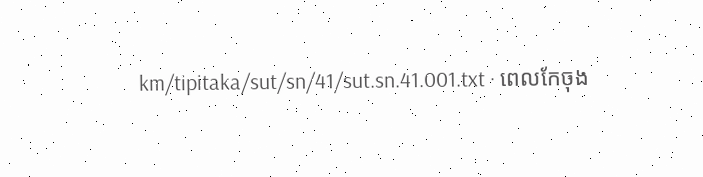km/tipitaka/sut/sn/41/sut.sn.41.001.txt · ពេលកែចុង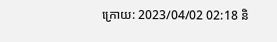ក្រោយ: 2023/04/02 02:18 និ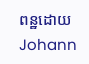ពន្ឋដោយ Johann